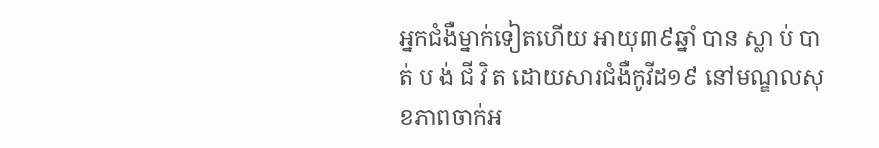អ្នកជំងឺម្នាក់ទៀតហើយ អាយុ៣៩ឆ្នាំ បាន ស្លា ប់ បា ត់ ប ង់ ជី វិ ត ដោយសារជំងឺកូវីដ១៩ នៅមណ្ឌលសុខភាពចាក់អ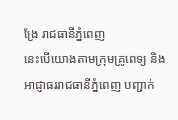ង្រែ រាជធានីភ្នំពេញ
នេះបើយោងតាមក្រុមគ្រូពេទ្យ និងអាជ្ញាធររាជធានីភ្នំពេញ បញ្ជាក់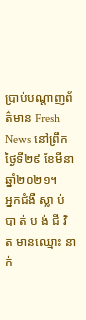ប្រាប់បណ្តាញព័ត៌មាន Fresh News នៅព្រឹកថ្ងៃទី២៩ ខែមីនា ឆ្នាំ២០២១។
អ្នកជំងឺ ស្លា ប់ បា ត់ ប ង់ ជី វិ ត មានឈ្មោះ នាក់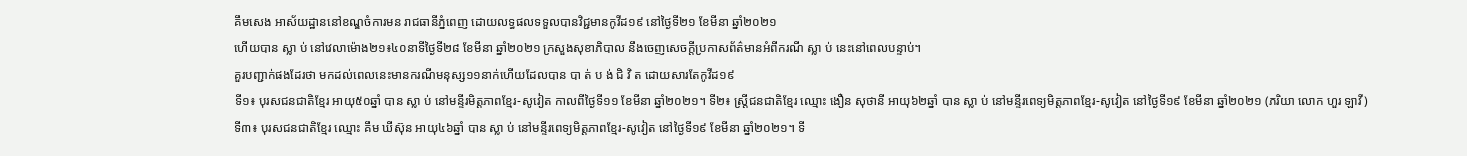គឹមសេង អាស័យដ្ឋាននៅខណ្ឌចំការមន រាជធានីភ្នំពេញ ដោយលទ្ធផលទទួលបានវិជ្ជមានកូវីដ១៩ នៅថ្ងៃទី២១ ខែមីនា ឆ្នាំ២០២១
ហើយបាន ស្លា ប់ នៅវេលាម៉ោង២១៖៤០នាទីថ្ងៃទី២៨ ខែមីនា ឆ្នាំ២០២១ ក្រសួងសុខាភិបាល នឹងចេញសេចក្តីប្រកាសព័ត៌មានអំពីករណី ស្លា ប់ នេះនៅពេលបន្ទាប់។
គួរបញ្ជាក់ផងដែរថា មកដល់ពេលនេះមានករណីមនុស្ស១១នាក់ហើយដែលបាន បា ត់ ប ង់ ជិ វិ ត ដោយសារតែកូវីដ១៩
ទី១៖ បុរសជនជាតិខ្មែរ អាយុ៥០ឆ្នាំ បាន ស្លា ប់ នៅមន្ទីរមិត្តភាពខ្មែរ-សូវៀត កាលពីថ្ងៃទី១១ ខែមីនា ឆ្នាំ២០២១។ ទី២៖ ស្រ្តីជនជាតិខ្មែរ ឈ្មោះ ងឿន សុថានី អាយុ៦២ឆ្នាំ បាន ស្លា ប់ នៅមន្ទីរពេទ្យមិត្តភាពខ្មែរ-សូវៀត នៅថ្ងៃទី១៩ ខែមីនា ឆ្នាំ២០២១ (ភរិយា លោក ហួរ ឡាវី)
ទី៣៖ បុរសជនជាតិខ្មែរ ឈ្មោះ គឹម ឃីស៊ុន អាយុ៤៦ឆ្នាំ បាន ស្លា ប់ នៅមន្ទីរពេទ្យមិត្តភាពខ្មែរ-សូវៀត នៅថ្ងៃទី១៩ ខែមីនា ឆ្នាំ២០២១។ ទី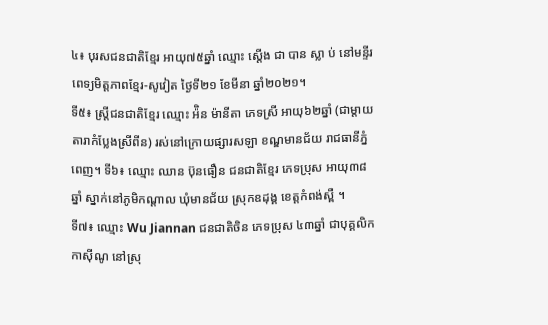៤៖ បុរសជនជាតិខ្មែរ អាយុ៧៥ឆ្នាំ ឈ្មោះ ស្តើង ជា បាន ស្លា ប់ នៅមន្ទីរពេទ្យមិត្តភាពខ្មែរ-សូវៀត ថ្ងៃទី២១ ខែមីនា ឆ្នាំ២០២១។
ទី៥៖ ស្រ្តីជនជាតិខ្មែរ ឈ្មោះ អ៉ិន ម៉ានីតា ភេទស្រី អាយុ៦២ឆ្នាំ (ជាម្តាយតារាកំប្លែងស្រីពីន) រស់នៅក្រោយផ្សារសឡា ខណ្ឌមានជ័យ រាជធានីភ្នំពេញ។ ទី៦៖ ឈ្មោះ ឈាន ប៊ុនធឿន ជនជាតិខ្មែរ ភេទប្រុស អាយុ៣៨ឆ្នាំ ស្នាក់នៅភូមិកណ្តាល ឃុំមានជ័យ ស្រុកឧដុង្គ ខេត្តកំពង់ស្ពឺ ។
ទី៧៖ ឈ្មោះ Wu Jiannan ជនជាតិចិន ភេទប្រុស ៤៣ឆ្នាំ ជាបុគ្គលិកកាស៊ីណូ នៅស្រុ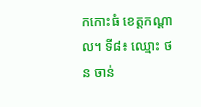កកោះធំ ខេត្តកណ្តាល។ ទី៨៖ ឈ្មោះ ថន ចាន់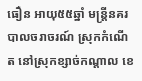ធឿន អាយុ៥៥ឆ្នាំ មន្រ្តីនគរបាលចរាចរណ៍ ស្រុកកំណើត នៅស្រុកខ្សាច់កណ្តាល ខេ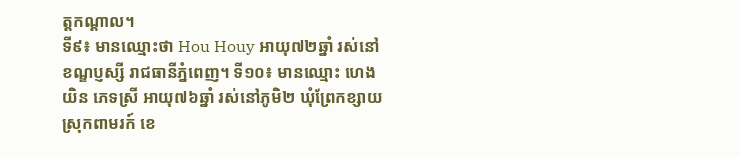ត្តកណ្តាល។
ទី៩៖ មានឈ្មោះថា Hou Houy អាយុ៧២ឆ្នាំ រស់នៅខណ្ឌប្ញស្សី រាជធានីភ្នំពេញ។ ទី១០៖ មានឈ្មោះ ហេង យិន ភេទស្រី អាយុ៧៦ឆ្នាំ រស់នៅភូមិ២ ឃុំព្រែកខ្សាយ ស្រុកពាមរក៍ ខេ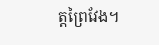ត្តព្រៃវែង។